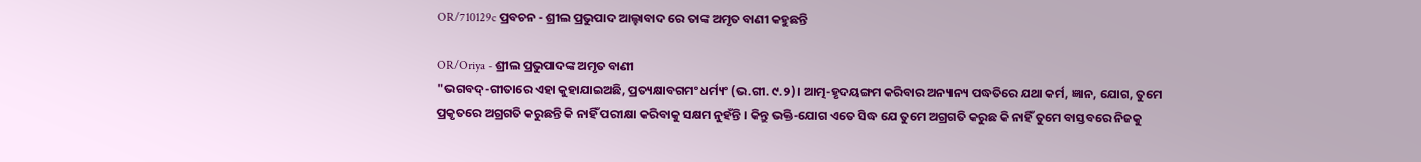OR/710129c ପ୍ରବଚନ - ଶ୍ରୀଲ ପ୍ରଭୁପାଦ ଆଲ୍ହାବାଦ ରେ ତାଙ୍କ ଅମୃତ ବାଣୀ କହୁଛନ୍ତି

OR/Oriya - ଶ୍ରୀଲ ପ୍ରଭୁପାଦଙ୍କ ଅମୃତ ବାଣୀ
"ଭଗବଦ୍-ଗୀତାରେ ଏହା କୁହାଯାଇଅଛି, ପ୍ରତ୍ୟକ୍ଷାବଗମଂ ଧର୍ମ୍ୟଂ (ଭ.ଗୀ. ୯.୨)। ଆତ୍ମ-ହୃଦୟଙ୍ଗମ କରିବାର ଅନ୍ୟାନ୍ୟ ପଦ୍ଧତିରେ ଯଥା କର୍ମ, ଜ୍ଞାନ, ଯୋଗ, ତୁମେ ପ୍ରକୃତରେ ଅଗ୍ରଗତି କରୁଛନ୍ତି କି ନାହିଁ ପରୀକ୍ଷା କରିବାକୁ ସକ୍ଷମ ନୁହଁନ୍ତି । କିନ୍ତୁ ଭକ୍ତି-ଯୋଗ ଏତେ ସିଦ୍ଧ ଯେ ତୁମେ ଅଗ୍ରଗତି କରୁଛ କି ନାହିଁ ତୁମେ ବାସ୍ତବରେ ନିଜକୁ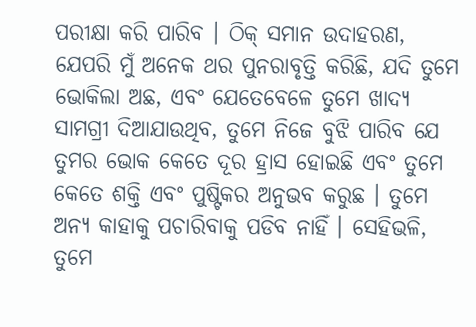ପରୀକ୍ଷା କରି ପାରିବ । ଠିକ୍ ସମାନ ଉଦାହରଣ, ଯେପରି ମୁଁ ଅନେକ ଥର ପୁନରାବୃତ୍ତି କରିଛି, ଯଦି ତୁମେ ଭୋକିଲା ଅଛ, ଏବଂ ଯେତେବେଳେ ତୁମେ ଖାଦ୍ୟ ସାମଗ୍ରୀ ଦିଆଯାଉଥିବ, ତୁମେ ନିଜେ ବୁଝି ପାରିବ ଯେ ତୁମର ଭୋକ କେତେ ଦୂର ହ୍ରାସ ହୋଇଛି ଏବଂ ତୁମେ କେତେ ଶକ୍ତି ଏବଂ ପୁଷ୍ଟିକର ଅନୁଭବ କରୁଛ । ତୁମେ ଅନ୍ୟ କାହାକୁ ପଚାରିବାକୁ ପଡିବ ନାହିଁ । ସେହିଭଳି, ତୁମେ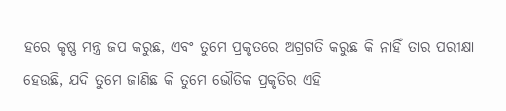ହରେ କୃଷ୍ଣ ମନ୍ତ୍ର ଜପ କରୁଛ, ଏବଂ ତୁମେ ପ୍ରକୃତରେ ଅଗ୍ରଗତି କରୁଛ କି ନାହିଁ ତାର ପରୀକ୍ଷା ହେଉଛି, ଯଦି ତୁମେ ଜାଣିଛ କି ତୁମେ ଭୌତିକ ପ୍ରକୃତିର ଏହି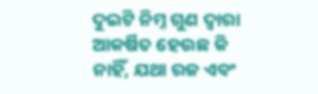ଦୁଇଟି ନିମ୍ନ ଗୁଣ ଦ୍ୱାରା ଆକର୍ଷିତ ହେଉଛ କି ନାହିଁ, ଯଥା ରଜ ଏବଂ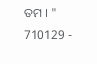ତମ । "
710129 -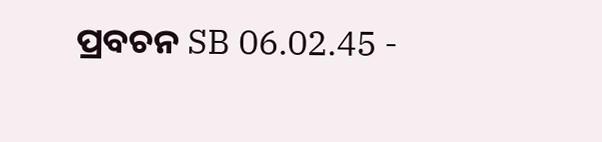ପ୍ରବଚନ SB 06.02.45 -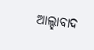ଆଲ୍ହାବାଦ